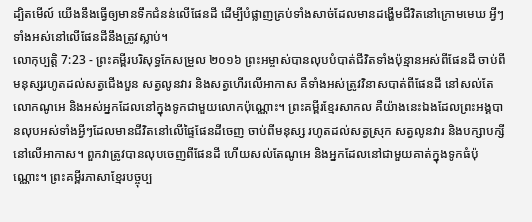ដ្បិតមើល៍ យើងនឹងធ្វើឲ្យមានទឹកជំនន់លើផែនដី ដើម្បីបំផ្លាញគ្រប់ទាំងសាច់ដែលមានដង្ហើមជីវិតនៅក្រោមមេឃ អ្វីៗទាំងអស់នៅលើផែនដីនឹងត្រូវស្លាប់។
លោកុប្បត្តិ 7:23 - ព្រះគម្ពីរបរិសុទ្ធកែសម្រួល ២០១៦ ព្រះអម្ចាស់បានលុបបំបាត់ជីវិតទាំងប៉ុន្មានអស់ពីផែនដី ចាប់ពីមនុស្សរហូតដល់សត្វជើងបួន សត្វលូនវារ និងសត្វហើរលើអាកាស គឺទាំងអស់ត្រូវវិនាសបាត់ពីផែនដី នៅសល់តែលោកណូអេ និងអស់អ្នកដែលនៅក្នុងទូកជាមួយលោកប៉ុណ្ណោះ។ ព្រះគម្ពីរខ្មែរសាកល គឺយ៉ាងនេះឯងដែលព្រះអង្គបានលុបអស់ទាំងអ្វីៗដែលមានជីវិតនៅលើផ្ទៃផែនដីចេញ ចាប់ពីមនុស្ស រហូតដល់សត្វស្រុក សត្វលូនវារ និងបក្សាបក្សីនៅលើអាកាស។ ពួកវាត្រូវបានលុបចេញពីផែនដី ហើយសល់តែណូអេ និងអ្នកដែលនៅជាមួយគាត់ក្នុងទូកធំប៉ុណ្ណោះ។ ព្រះគម្ពីរភាសាខ្មែរបច្ចុប្ប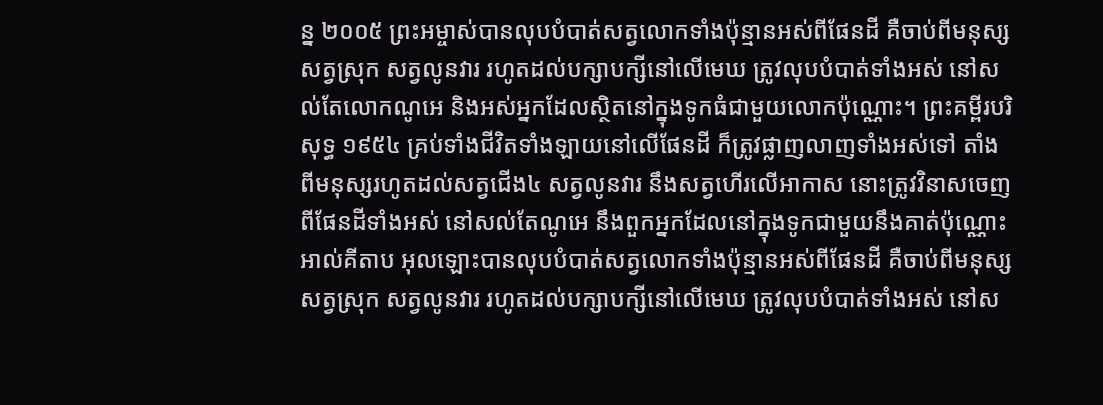ន្ន ២០០៥ ព្រះអម្ចាស់បានលុបបំបាត់សត្វលោកទាំងប៉ុន្មានអស់ពីផែនដី គឺចាប់ពីមនុស្ស សត្វស្រុក សត្វលូនវារ រហូតដល់បក្សាបក្សីនៅលើមេឃ ត្រូវលុបបំបាត់ទាំងអស់ នៅសល់តែលោកណូអេ និងអស់អ្នកដែលស្ថិតនៅក្នុងទូកធំជាមួយលោកប៉ុណ្ណោះ។ ព្រះគម្ពីរបរិសុទ្ធ ១៩៥៤ គ្រប់ទាំងជីវិតទាំងឡាយនៅលើផែនដី ក៏ត្រូវផ្លាញលាញទាំងអស់ទៅ តាំងពីមនុស្សរហូតដល់សត្វជើង៤ សត្វលូនវារ នឹងសត្វហើរលើអាកាស នោះត្រូវវិនាសចេញពីផែនដីទាំងអស់ នៅសល់តែណូអេ នឹងពួកអ្នកដែលនៅក្នុងទូកជាមួយនឹងគាត់ប៉ុណ្ណោះ អាល់គីតាប អុលឡោះបានលុបបំបាត់សត្វលោកទាំងប៉ុន្មានអស់ពីផែនដី គឺចាប់ពីមនុស្ស សត្វស្រុក សត្វលូនវារ រហូតដល់បក្សាបក្សីនៅលើមេឃ ត្រូវលុបបំបាត់ទាំងអស់ នៅស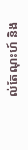ល់តែណុះហ៍ និង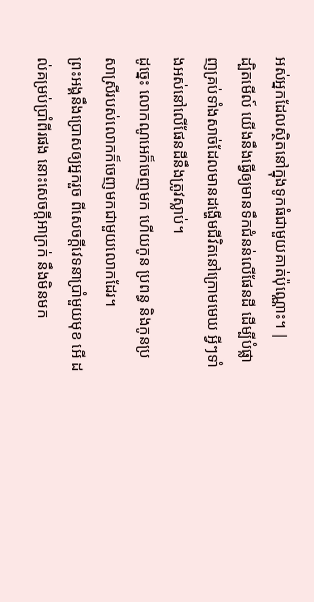អស់អ្នកដែលស្ថិតនៅក្នុងទូកធំជាមួយគាត់ប៉ុណ្ណោះ។ |
ដ្បិតមើល៍ យើងនឹងធ្វើឲ្យមានទឹកជំនន់លើផែនដី ដើម្បីបំផ្លាញគ្រប់ទាំងសាច់ដែលមានដង្ហើមជីវិតនៅក្រោមមេឃ អ្វីៗទាំងអស់នៅលើផែនដីនឹងត្រូវស្លាប់។
ដូច្នេះ លោកណូអេក៏ចេញមក ហើយកូន ប្រពន្ធ និងកូនប្រសាស្រីរបស់លោកក៏ចេញមកជាមួយលោកដែរ។
ព្រះអង្គនឹងប្រោសឲ្យអ្នករួច ពីសេចក្ដីវេទនាប្រាំមួយមុខ អើ ដល់គម្រប់ប្រាំពីរផង នោះសេចក្ដីអាក្រក់ នឹងមិនមក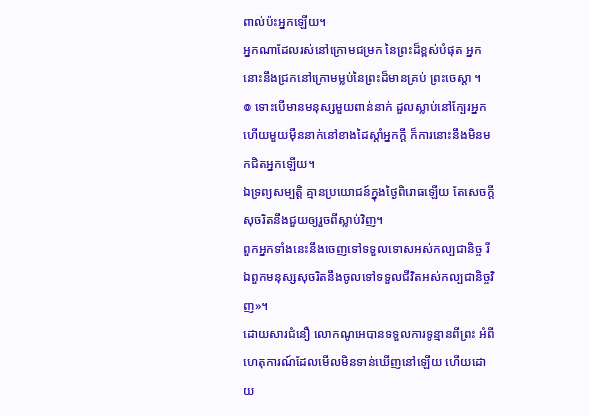ពាល់ប៉ះអ្នកឡើយ។
អ្នកណាដែលរស់នៅក្រោមជម្រក នៃព្រះដ៏ខ្ពស់បំផុត អ្នកនោះនឹងជ្រកនៅក្រោមម្លប់នៃព្រះដ៏មានគ្រប់ ព្រះចេស្តា ។
៙ ទោះបើមានមនុស្សមួយពាន់នាក់ ដួលស្លាប់នៅក្បែរអ្នក ហើយមួយម៉ឺននាក់នៅខាងដៃស្តាំអ្នកក្ដី ក៏ការនោះនឹងមិនមកជិតអ្នកឡើយ។
ឯទ្រព្យសម្បត្តិ គ្មានប្រយោជន៍ក្នុងថ្ងៃពិរោធឡើយ តែសេចក្ដីសុចរិតនឹងជួយឲ្យរួចពីស្លាប់វិញ។
ពួកអ្នកទាំងនេះនឹងចេញទៅទទួលទោសអស់កល្បជានិច្ច រីឯពួកមនុស្សសុចរិតនឹងចូលទៅទទួលជីវិតអស់កល្បជានិច្ចវិញ»។
ដោយសារជំនឿ លោកណូអេបានទទួលការទូន្មានពីព្រះ អំពីហេតុការណ៍ដែលមើលមិនទាន់ឃើញនៅឡើយ ហើយដោយ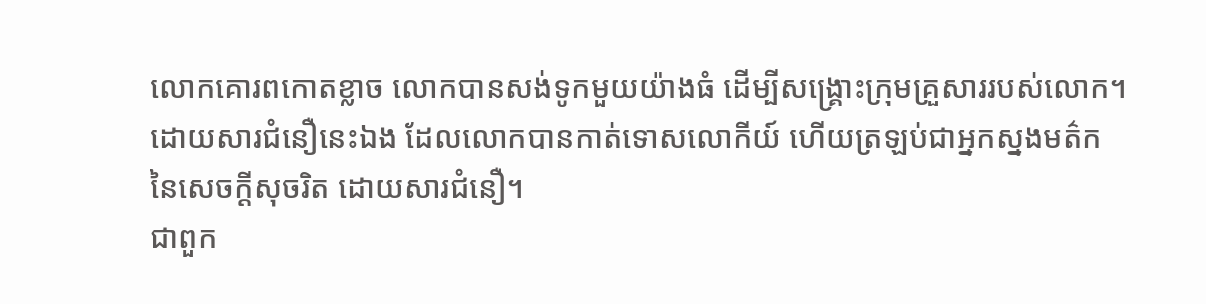លោកគោរពកោតខ្លាច លោកបានសង់ទូកមួយយ៉ាងធំ ដើម្បីសង្គ្រោះក្រុមគ្រួសាររបស់លោក។ ដោយសារជំនឿនេះឯង ដែលលោកបានកាត់ទោសលោកីយ៍ ហើយត្រឡប់ជាអ្នកស្នងមត៌កនៃសេចក្ដីសុចរិត ដោយសារជំនឿ។
ជាពួក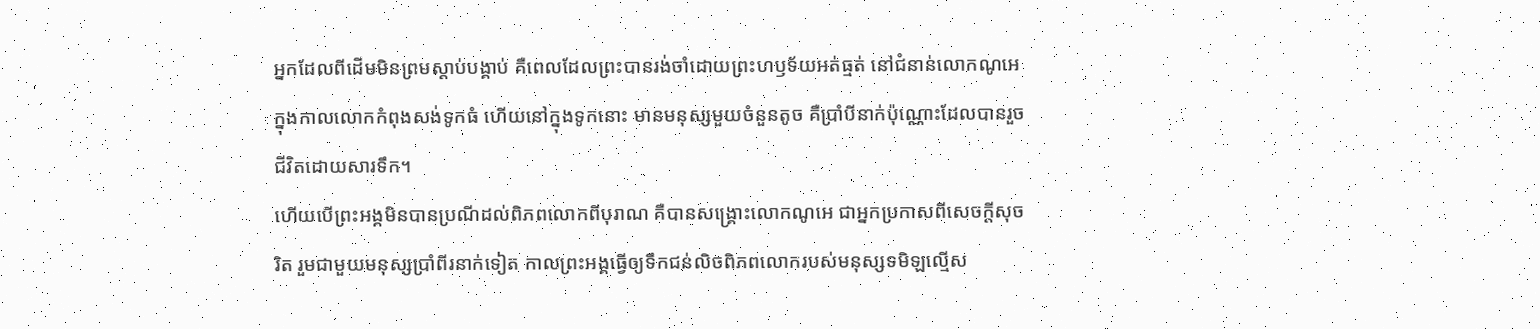អ្នកដែលពីដើមមិនព្រមស្តាប់បង្គាប់ គឺពេលដែលព្រះបានរង់ចាំដោយព្រះហឫទ័យអត់ធ្មត់ នៅជំនាន់លោកណូអេ ក្នុងកាលលោកកំពុងសង់ទូកធំ ហើយនៅក្នុងទូកនោះ មានមនុស្សមួយចំនួនតូច គឺប្រាំបីនាក់ប៉ុណ្ណោះដែលបានរួចជីវិតដោយសារទឹក។
ហើយបើព្រះអង្គមិនបានប្រណីដល់ពិភពលោកពីបុរាណ គឺបានសង្គ្រោះលោកណូអេ ជាអ្នកប្រកាសពីសេចក្ដីសុចរិត រួមជាមួយមនុស្សប្រាំពីរនាក់ទៀត កាលព្រះអង្គធ្វើឲ្យទឹកជន់លិចពិភពលោករបស់មនុស្សទមិឡល្មើស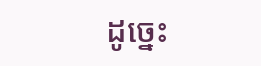ដូច្នេះ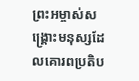ព្រះអម្ចាស់សង្រ្គោះមនុស្សដែលគោរពប្រតិប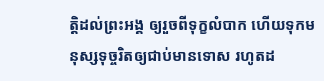ត្តិដល់ព្រះអង្គ ឲ្យរួចពីទុក្ខលំបាក ហើយទុកមនុស្សទុច្ចរិតឲ្យជាប់មានទោស រហូតដ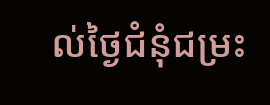ល់ថ្ងៃជំនុំជម្រះ